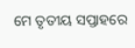ମେ ତୃତୀୟ ସପ୍ତାହରେ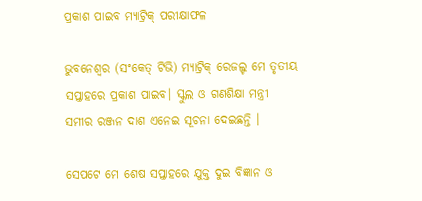ପ୍ରକାଶ ପାଇବ ମ୍ୟାଟ୍ରିକ୍ ପରୀକ୍ଷାଫଳ

ଭୁବନେଶ୍ବର (ସଂକେତ୍ ଟିଭି) ମ୍ୟାଟ୍ରିକ୍ ରେଜଲ୍ଟ ମେ ତୃତୀୟ ସପ୍ତାହରେ ପ୍ରକାଶ ପାଇବ। ସ୍କୁଲ ଓ ଗଣଶିକ୍ଷା ମନ୍ତ୍ରୀ ସମୀର ରଞ୍ଜନ ଦାଶ ଏନେଇ ସୂଚନା ଦେଇଛନ୍ତି ।

ସେପଟେ ମେ ଶେଷ ସପ୍ତାହରେ ଯୁକ୍ତ ଦୁଇ ବିଜ୍ଞାନ ଓ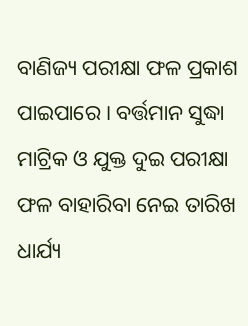ବାଣିଜ୍ୟ ପରୀକ୍ଷା ଫଳ ପ୍ରକାଶ ପାଇପାରେ । ବର୍ତ୍ତମାନ ସୁଦ୍ଧା ମାଟ୍ରିକ ଓ ଯୁକ୍ତ ଦୁଇ ପରୀକ୍ଷା ଫଳ ବାହାରିବା ନେଇ ତାରିଖ ଧାର୍ଯ୍ୟ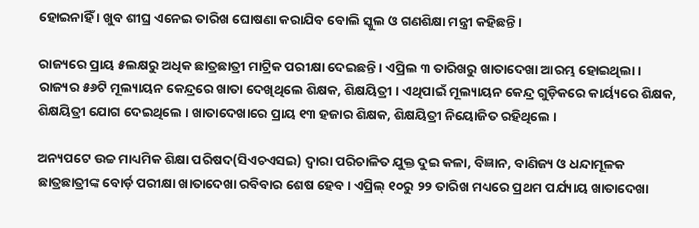ହୋଇନାହିଁ । ଖୁବ ଶୀଘ୍ର ଏନେଇ ତାରିଖ ଘୋଷଣା କରାଯିବ ବୋଲି ସ୍କୁଲ ଓ ଗଣଶିକ୍ଷା ମନ୍ତ୍ରୀ କହିଛନ୍ତି ।

ରାଜ୍ୟରେ ପ୍ରାୟ ୫ଲକ୍ଷରୁ ଅଧିକ ଛାତ୍ରଛାତ୍ରୀ ମାଟ୍ରିକ ପରୀକ୍ଷା ଦେଇଛନ୍ତି । ଏପ୍ରିଲ ୩ ତାରିଖରୁ ଖାତାଦେଖା ଆରମ୍ଭ ହୋଇଥିଲା । ରାଜ୍ୟର ୫୬ଟି ମୂଲ୍ୟାୟନ କେନ୍ଦ୍ରରେ ଖାତା ଦେଖିଥିଲେ ଶିକ୍ଷକ, ଶିକ୍ଷୟିତ୍ରୀ । ଏଥିପାଇଁ ମୂଲ୍ୟାୟନ କେନ୍ଦ୍ର ଗୁଡ଼ିକରେ କାର୍ୟ୍ୟରେ ଶିକ୍ଷକ, ଶିକ୍ଷୟିତ୍ରୀ ଯୋଗ ଦେଇଥିଲେ । ଖାତାଦେଖାରେ ପ୍ରାୟ ୧୩ ହଜାର ଶିକ୍ଷକ, ଶିକ୍ଷୟିତ୍ରୀ ନିୟୋଜିତ ରହିଥିଲେ ।

ଅନ୍ୟପଟେ ଉଚ୍ଚ ମାଧ୍ୟମିକ ଶିକ୍ଷା ପରିଷଦ(ସିଏଚଏସଇ) ଦ୍ୱାରା ପରିଚାଳିତ ଯୁକ୍ତ ଦୁଇ କଳା, ବିଜ୍ଞାନ, ବାଣିଜ୍ୟ ଓ ଧନ୍ଦାମୂଳକ ଛାତ୍ରଛାତ୍ରୀଙ୍କ ବୋର୍ଡ଼ ପରୀକ୍ଷା ଖାତାଦେଖା ରବିବାର ଶେଷ ହେବ। ଏପ୍ରିଲ୍‌‌ ୧୦ରୁ ୨୨ ତାରିଖ ମଧ୍ୟରେ ପ୍ରଥମ ପର୍ଯ୍ୟାୟ ଖାତାଦେଖା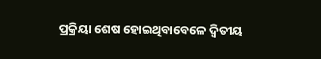ପ୍ରକ୍ରିୟା ଶେଷ ହୋଇଥିବାବେଳେ ଦ୍ୱିତୀୟ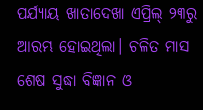ପର୍ଯ୍ୟାୟ ଖାତାଦେଖା ଏପ୍ରିଲ୍‌‌ ୨୩ରୁ ଆରମ୍ଭ ହୋଇଥିଲା। ଚଳିତ ମାସ ଶେଷ ସୁଦ୍ଧା ବିଜ୍ଞାନ ଓ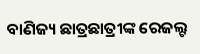ବାଣିଜ୍ୟ ଛାତ୍ରଛାତ୍ରୀଙ୍କ ରେଜଲ୍ଟ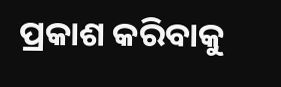ପ୍ରକାଶ କରିବାକୁ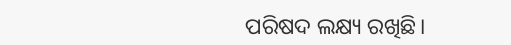ପରିଷଦ ଲକ୍ଷ୍ୟ ରଖିଛି।